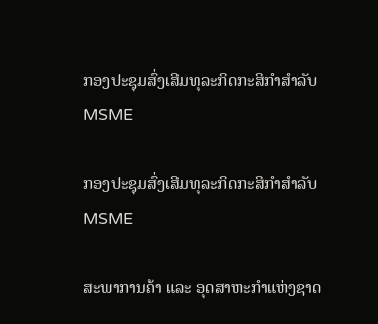ກອງປະຊຸມສົ່ງເສີມທຸລະກິດກະສິກຳສຳລັບ MSME

ກອງປະຊຸມສົ່ງເສີມທຸລະກິດກະສິກຳສຳລັບ MSME

ສະພາການຄ້າ ແລະ ອຸດສາຫະກຳແຫ່ງຊາດ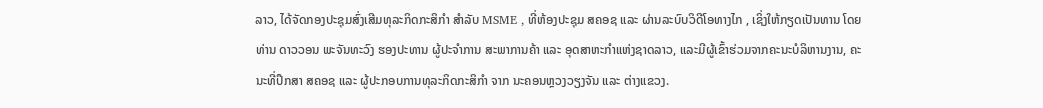ລາວ, ໄດ້ຈັດກອງປະຊຸມສົ່ງເສີມທຸລະກິດກະສິກຳ ສຳລັບ MSME , ທີ່ຫ້ອງປະຊຸມ ສຄອຊ ແລະ ຜ່ານລະບົບວິດີໂອທາງໄກ , ເຊິ່ງໃຫ້ກຽດເປັນທານ ໂດຍ ທ່ານ ດາວວອນ ພະຈັນທະວົງ ຮອງປະທານ ຜູ້ປະຈຳການ ສະພາການຄ້າ ແລະ ອຸດສາຫະກຳແຫ່ງຊາດລາວ, ແລະມີຜູ້ເຂົ້າຮ່ວມຈາກຄະນະບໍລິຫານງານ, ຄະນະທີ່ປຶກສາ ສຄອຊ ແລະ ຜູ້ປະກອບການທຸລະກິດກະສິກໍາ ຈາກ ນະຄອນຫຼວງວຽງຈັນ ແລະ ຕ່າງແຂວງ.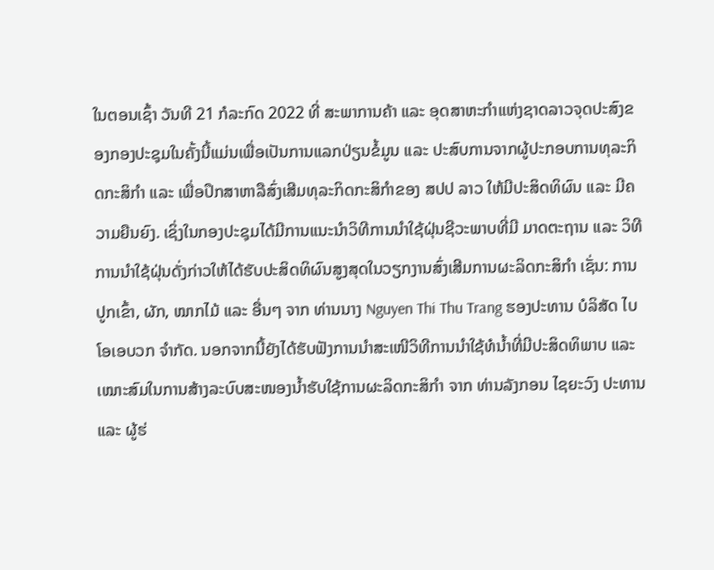ໃນຕອນເຊົ້າ ວັນທີ 21 ກໍລະກົດ 2022 ທີ່ ສະພາການຄ້າ ແລະ ອຸດສາຫະກຳແຫ່ງຊາດລາວຈຸດປະສົງຂອງກອງປະຊຸມໃນຄັ້ງນີ້ແມ່ນເພື່ອເປັນການແລກປ່ຽນຂໍ້ມູນ ແລະ ປະສົບການຈາກຜູ້ປະກອບການທຸລະກິດກະສິກໍາ ແລະ ເພື່ອປຶກສາຫາລືສົ່ງເສີມທຸລະກິດກະສິກຳຂອງ ສປປ ລາວ ໃຫ້ມີປະສິດທິຜົນ ແລະ ມີຄວາມຍືນຍົງ. ເຊິ່ງໃນກອງປະຊຸມໄດ້ມີການແນະນໍາວິທີການນໍາໃຊ້ຝຸ່ນຊີວະພາບທີ່ມີ ມາດຕະຖານ ແລະ ວິທີການນໍາໃຊ້ຝຸ່ນດັ່ງກ່າວໃຫ້ໄດ້ຮັບປະສິດທິຜົນສູງສຸດໃນວຽກງານສົ່ງເສີມການຜະລິດກະສິກຳ ເຊັ່ນ: ການປູກເຂົ້າ, ຜັກ, ໝາກໄມ້ ແລະ ອື່ນໆ ຈາກ ທ່ານນາງ Nguyen Thi Thu Trang ຮອງປະທານ ບໍລິສັດ ໄບໂອເອບວກ ຈຳກັດ. ນອກຈາກນີ້ຍັງໄດ້ຮັບຟັງການນໍາສະເໜີວິທີການນໍາໃຊ້ທໍນ້ຳທີ່ມີປະສິດທິພາບ ແລະ ເໝາະສົມໃນການສ້າງລະບົບສະໜອງນ້ຳຮັບໃຊ້ການຜະລິດກະສິກຳ ຈາກ ທ່ານລັງກອນ ໄຊຍະວົງ ປະທານ ແລະ ຜູ້ຮ່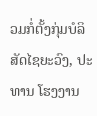ວມກໍ່ຕັ້ງກຸ່ມບໍລິສັດໄຊຍະວົງ, ປະທານ ໂຮງງານ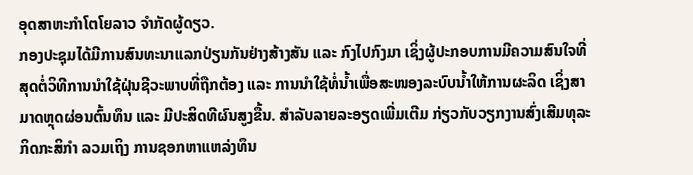ອຸດສາຫະກຳໂຕໂຍລາວ ຈຳກັດຜູ້ດຽວ.
ກອງປະຊຸມໄດ້ມີການສົນທະນາແລກປ່ຽນກັນຢ່າງສ້າງສັນ ແລະ ກົງໄປກົງມາ ເຊິ່ງຜູ້ປະກອບການມີຄວາມສົນໃຈທີ່ສຸດຕໍ່ວິທີການນໍາໃຊ້ຝຸ່ນຊີວະພາບທີ່ຖືກຕ້ອງ ແລະ ການນໍາໃຊ້ທໍ່ນໍ້າເພື່ອສະໜອງລະບົບນໍ້າໃຫ້ການຜະລິດ ເຊິ່ງສາມາດຫຼຸດຜ່ອນຕົ້ນທຶນ ແລະ ມີປະສິດທີຜົນສູງຂື້ນ. ສໍາລັບລາຍລະອຽດເພີ່ມເຕີມ ກ່ຽວກັບວຽກງານສົ່ງເສີມທຸລະກິດກະສິກຳ ລວມເຖິງ ການຊອກຫາແຫລ່ງທຶນ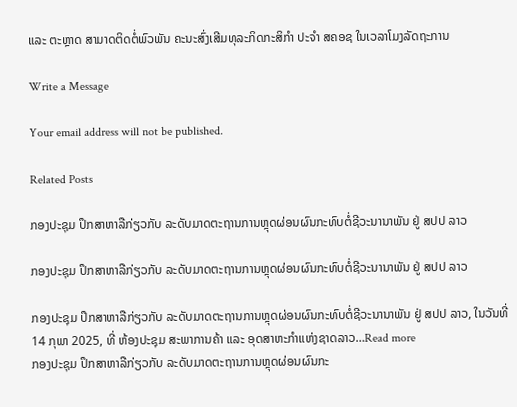ແລະ ຕະຫຼາດ ສາມາດຕິດຕໍ່ພົວພັນ ຄະນະສົ່ງເສີມທຸລະກິດກະສິກຳ ປະຈໍາ ສຄອຊ ໃນເວລາໂມງລັດຖະການ

Write a Message

Your email address will not be published.

Related Posts

ກອງປະຊຸມ ປຶກສາຫາລືກ່ຽວກັບ ລະດັບມາດຕະຖານການຫຼຸດຜ່ອນຜົນກະທົບຕໍ່ຊີວະນານາພັນ ຢູ່ ສປປ ລາວ

ກອງປະຊຸມ ປຶກສາຫາລືກ່ຽວກັບ ລະດັບມາດຕະຖານການຫຼຸດຜ່ອນຜົນກະທົບຕໍ່ຊີວະນານາພັນ ຢູ່ ສປປ ລາວ

ກອງປະຊຸມ ປຶກສາຫາລືກ່ຽວກັບ ລະດັບມາດຕະຖານການຫຼຸດຜ່ອນຜົນກະທົບຕໍ່ຊີວະນານາພັນ ຢູ່ ສປປ ລາວ, ໃນວັນທີ່ 14 ກຸພາ 2025, ທີ່ ຫ້ອງປະຊຸມ ສະພາການຄ້າ ແລະ ອຸດສາຫະກຳແຫ່ງຊາດລາວ…Read more
ກອງປະຊຸມ ປຶກສາຫາລືກ່ຽວກັບ ລະດັບມາດຕະຖານການຫຼຸດຜ່ອນຜົນກະ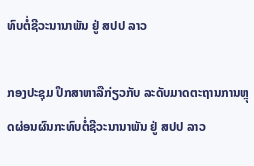ທົບຕໍ່ຊີວະນານາພັນ ຢູ່ ສປປ ລາວ

ກອງປະຊຸມ ປຶກສາຫາລືກ່ຽວກັບ ລະດັບມາດຕະຖານການຫຼຸດຜ່ອນຜົນກະທົບຕໍ່ຊີວະນານາພັນ ຢູ່ ສປປ ລາວ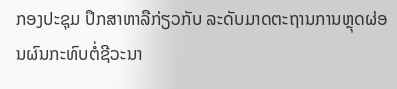ກອງປະຊຸມ ປຶກສາຫາລືກ່ຽວກັບ ລະດັບມາດຕະຖານການຫຼຸດຜ່ອນຜົນກະທົບຕໍ່ຊີວະນາ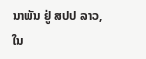ນາພັນ ຢູ່ ສປປ ລາວ, ໃນ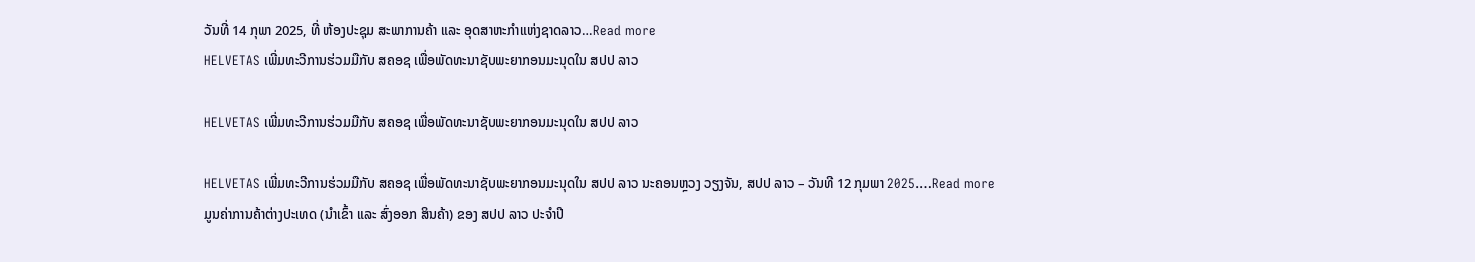ວັນທີ່ 14 ກຸພາ 2025, ທີ່ ຫ້ອງປະຊຸມ ສະພາການຄ້າ ແລະ ອຸດສາຫະກຳແຫ່ງຊາດລາວ…Read more
HELVETAS ເພີ່ມທະວີການຮ່ວມມືກັບ ສຄອຊ ເພື່ອພັດທະນາຊັບພະຍາກອນມະນຸດໃນ ສປປ ລາວ

HELVETAS ເພີ່ມທະວີການຮ່ວມມືກັບ ສຄອຊ ເພື່ອພັດທະນາຊັບພະຍາກອນມະນຸດໃນ ສປປ ລາວ

HELVETAS ເພີ່ມທະວີການຮ່ວມມືກັບ ສຄອຊ ເພື່ອພັດທະນາຊັບພະຍາກອນມະນຸດໃນ ສປປ ລາວ ນະຄອນຫຼວງ ວຽງຈັນ, ສປປ ລາວ – ວັນທີ 12 ກຸມພາ 2025.…Read more
ມູນຄ່າການຄ້າຕ່າງປະເທດ (ນໍາເຂົ້າ ແລະ ສົ່ງອອກ ສິນຄ້າ) ຂອງ ສປປ ລາວ ປະຈໍາປີ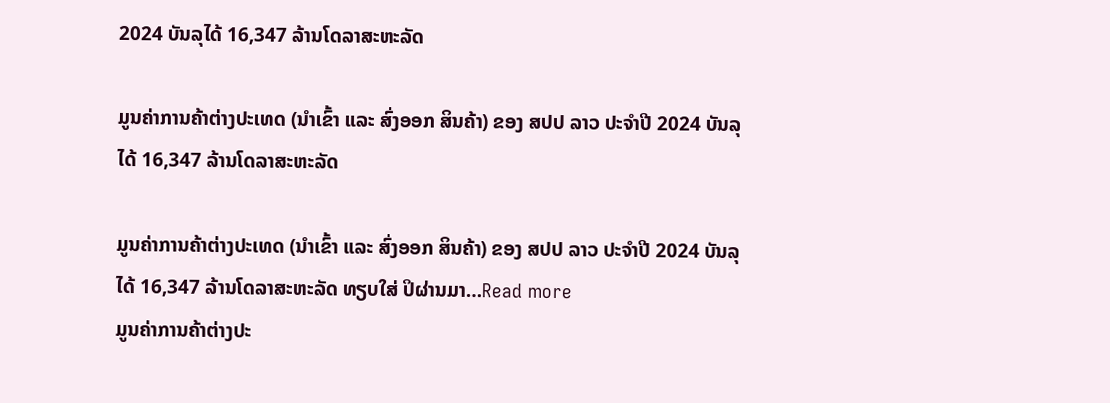2024 ບັນລຸໄດ້ 16,347 ລ້ານໂດລາສະຫະລັດ

ມູນຄ່າການຄ້າຕ່າງປະເທດ (ນໍາເຂົ້າ ແລະ ສົ່ງອອກ ສິນຄ້າ) ຂອງ ສປປ ລາວ ປະຈໍາປີ 2024 ບັນລຸໄດ້ 16,347 ລ້ານໂດລາສະຫະລັດ

ມູນຄ່າການຄ້າຕ່າງປະເທດ (ນໍາເຂົ້າ ແລະ ສົ່ງອອກ ສິນຄ້າ) ຂອງ ສປປ ລາວ ປະຈໍາປີ 2024 ບັນລຸໄດ້ 16,347 ລ້ານໂດລາສະຫະລັດ ທຽບໃສ່ ປິຜ່ານມາ…Read more
ມູນຄ່າການຄ້າຕ່າງປະ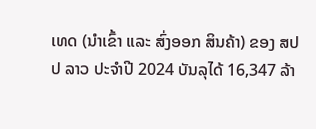ເທດ (ນໍາເຂົ້າ ແລະ ສົ່ງອອກ ສິນຄ້າ) ຂອງ ສປປ ລາວ ປະຈໍາປີ 2024 ບັນລຸໄດ້ 16,347 ລ້າ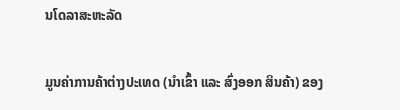ນໂດລາສະຫະລັດ

ມູນຄ່າການຄ້າຕ່າງປະເທດ (ນໍາເຂົ້າ ແລະ ສົ່ງອອກ ສິນຄ້າ) ຂອງ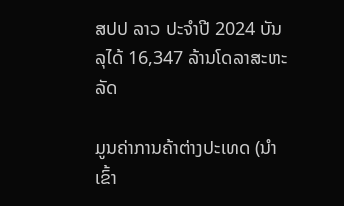ສປປ ລາວ ປະຈໍາປີ 2024 ບັນລຸໄດ້ 16,347 ລ້ານໂດລາສະຫະລັດ

ມູນຄ່າການຄ້າຕ່າງປະເທດ (ນໍາເຂົ້າ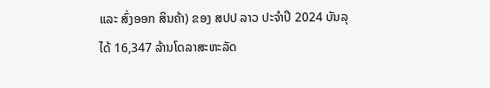ແລະ ສົ່ງອອກ ສິນຄ້າ) ຂອງ ສປປ ລາວ ປະຈໍາປີ 2024 ບັນລຸໄດ້ 16,347 ລ້ານໂດລາສະຫະລັດ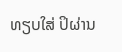ທຽບໃສ່ ປິຜ່ານ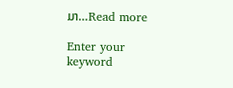ມາ…Read more

Enter your keyword